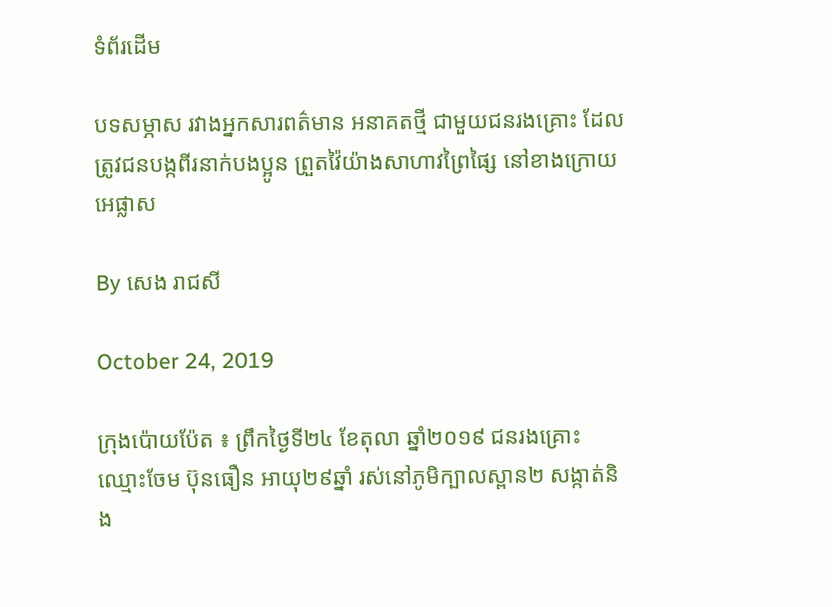ទំព័រដើម

បទសម្ភាស រវាងអ្នកសារពត៌មាន អនាគតថ្មី ជាមួយជនរងគ្រោះ ដែលត្រូវជនបង្កពីរនាក់បងប្អូន ព្រួតវ៉ៃយ៉ាងសាហាវព្រៃផ្សៃ នៅខាងក្រោយអេផ្លាស

By សេង រាជសី

October 24, 2019

ក្រុងប៉ោយប៉ែត ៖ ព្រឹកថ្ងៃទី២៤ ខែតុលា ឆ្នាំ២០១៩ ជនរងគ្រោះ ឈ្មោះចែម ប៊ុនធឿន អាយុ២៩ឆ្នាំ រស់នៅភូមិក្បាលស្ពាន២ សង្កាត់និង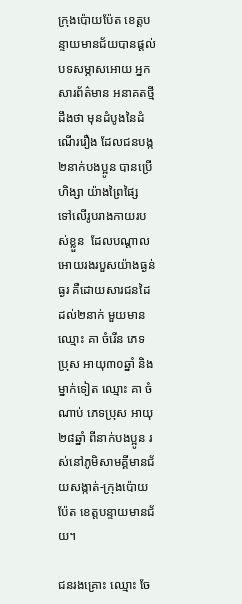ក្រុងប៉ោយប៉ែត ខេត្តបន្ទាយមានជ័យបានផ្តល់ បទសម្ភាសអោយ អ្នកសារព័ត៌មាន អនាគតថ្មីដឹងថា មុនដំបូងនៃដំណើររឿង ដែលជនបង្ក២នាក់បងប្អូន បានប្រើហិង្សា យ៉ាងព្រៃផ្សៃ ទៅលើរូបរាងកាយរបស់ខ្លួន  ដែលបណ្តាលអោយរងរបួសយ៉ាងធ្ងន់ធ្ងរ គឺដោយសារជនដៃដល់២នាក់ មួយមានឈ្មោះ គា ចំរើន ភេទប្រុស អាយុ៣០ឆ្នាំ និងម្នាក់ទៀត ឈ្មោះ គា ចំណាប់ ភេទប្រុស អាយុ២៨ឆ្នាំ ពីនាក់បងប្អូន រស់នៅភូមិសាមគ្គីមានជ័យសង្កាត់-ក្រុងប៉ោយប៉ែត ខេត្តបន្ទាយមានជ័យ។

ជនរងគ្រោះ ឈ្មោះ ចែ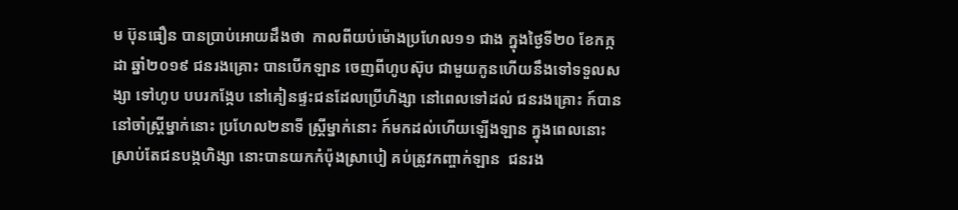ម ប៊ុនធឿន បានប្រាប់អោយដឹងថា  កាលពីយប់ម៉ោងប្រហែល១១ ជាង ក្នុងថ្ងៃទី២០ ខែកក្កដា ឆ្នាំ២០១៩ ជនរងគ្រោះ បានបើកឡាន ចេញពីហូបស៊ុប ជាមួយកូនហើយនឹងទៅទទួលសង្សា ទៅហូប បបរកង្កែប នៅគៀនផ្ទះជនដែលប្រើហិង្សា នៅពេលទៅដល់ ជនរងគ្រោះ ក៍បាននៅចាំស្ត្រីម្នាក់នោះ ប្រហែល២នាទី ស្ត្រីម្នាក់នោះ ក៍មកដល់ហើយឡើងឡាន ក្នុងពេលនោះស្រាប់តែជនបង្កហិង្សា នោះបានយកកំប៉ុងស្រាបៀ គប់ត្រូវកញ្ចាក់ឡាន  ជនរង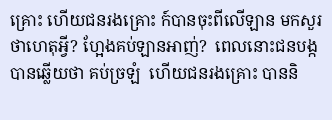គ្រោះ ហើយជនរងគ្រោះ ក៍បានចុះពីលើឡាន មកសួរថាហេតុអ្វី? ហ្អែងគប់ឡានអាញ់?  ពេលនោះជនបង្កបានឆ្លើយថា គប់ច្រឡំ  ហើយជនរងគ្រោះ បាននិ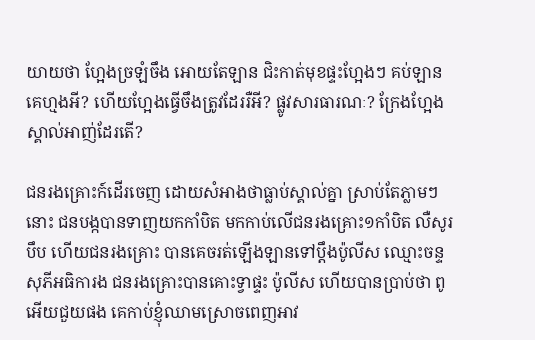យាយថា ហ្អែងច្រឡំចឹង អោយតែឡាន ជិះកាត់មុខផ្ទះហ្អែងៗ គប់ឡានគេហ្មងអី? ហើយហ្អែងធ្វើចឹងត្រូវដែររឺអី? ផ្លូវសារធារណៈ? ក្រែងហ្អែងស្គាល់អាញ់ដែរតើ?

ជនរងគ្រោះក៍ដើរចេញ ដោយសំអាងថាធ្លាប់ស្គាល់គ្នា ស្រាប់តែភ្លាមៗនោះ ជនបង្កបានទាញយកកាំបិត មកកាប់លើជនរងគ្រោះ១កាំបិត លឺសូរបឹប ហើយជនរងគ្រោះ បានគេចរត់ឡើងឡានទៅប្តឹងប៉ូលីស ឈ្មោះចន្ទ សុភីអធិការង ជនរងគ្រោះបានគោះទ្វាផ្ទះ ប៉ូលីស ហើយបានប្រាប់ថា ពូអើយជួយផង គេកាប់ខ្ញុំឈាមស្រោចពេញអាវ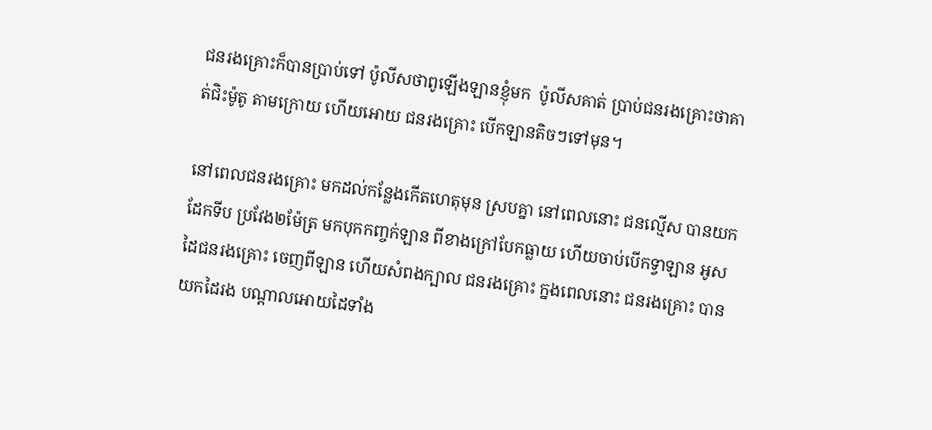ជនរងគ្រោះក៏បានប្រាប់ទៅ ប៉ូលីសថាពូឡើងឡានខ្ញុំមក  ប៉ូលីសគាត់ ប្រាប់ជនរងគ្រោះថាគាត់ជិះម៉ូតូ តាមក្រោយ ហើយអោយ ជនរងគ្រោះ បើកឡានតិចៗទៅមុន។

នៅពេលជនរងគ្រោះ មកដល់កន្លែងកើតហេតុមុន ស្របគ្នា នៅពេលនោះ ជនល្មើស បានយកដែកទីប ប្រវែង២ម៉ែត្រ មកបុកកញ្ចក់ឡាន ពីខាងក្រៅបែកធ្លាយ ហើយចាប់បើកទ្វាឡាន អូសដៃជនរងគ្រោះ ចេញពីឡាន ហើយសំពងក្បាល ជនរងគ្រោះ ក្នងពេលនោះ ជនរងគ្រោះ បានយកដៃរង បណ្តាលអោយដៃទាំង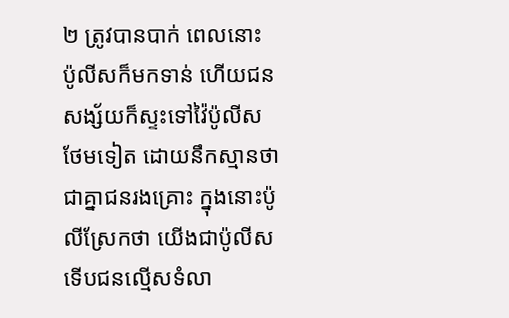២ ត្រូវបានបាក់ ពេលនោះ ប៉ូលីសក៏មកទាន់ ហើយជនសង្ស័យក៏ស្ទះទៅវ៉ៃប៉ូលីសថែមទៀត ដោយនឹកស្មានថា ជាគ្នាជនរងគ្រោះ ក្នុងនោះប៉ូលីស្រែកថា យើងជាប៉ូលីស ទើបជនល្មើសទំលា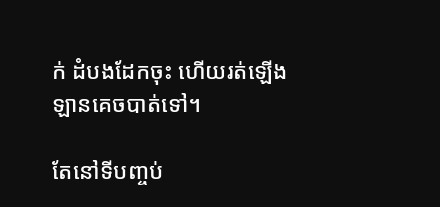ក់ ដំបងដែកចុះ ហើយរត់ឡើងឡានគេចបាត់ទៅ។

តែនៅទីបញ្ចប់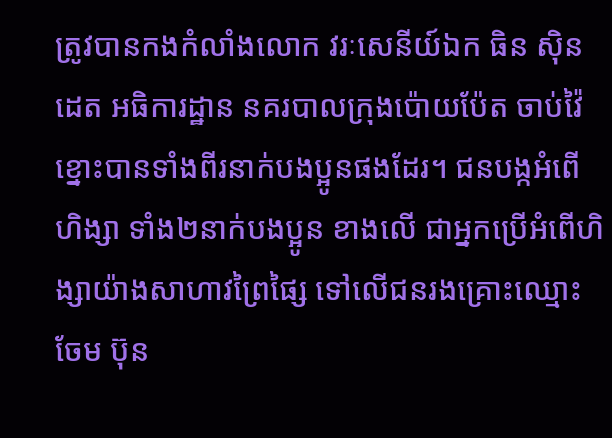ត្រូវបានកងកំលាំងលោក វរៈសេនីយ៍ឯក ធិន សុិនដេត អធិការដ្ឋាន នគរបាលក្រុងប៉ោយប៉ែត ចាប់វ៉ៃខ្នោះបានទាំងពីរនាក់បងប្អូនផងដែរ។ ជនបង្កអំពើហិង្សា ទាំង២នាក់បងប្អូន ខាងលើ ជាអ្នកប្រើអំពើហិង្សាយ៉ាងសាហាវព្រៃផ្សៃ ទៅលើជនរងគ្រោះឈ្មោះ ចែម ប៊ុន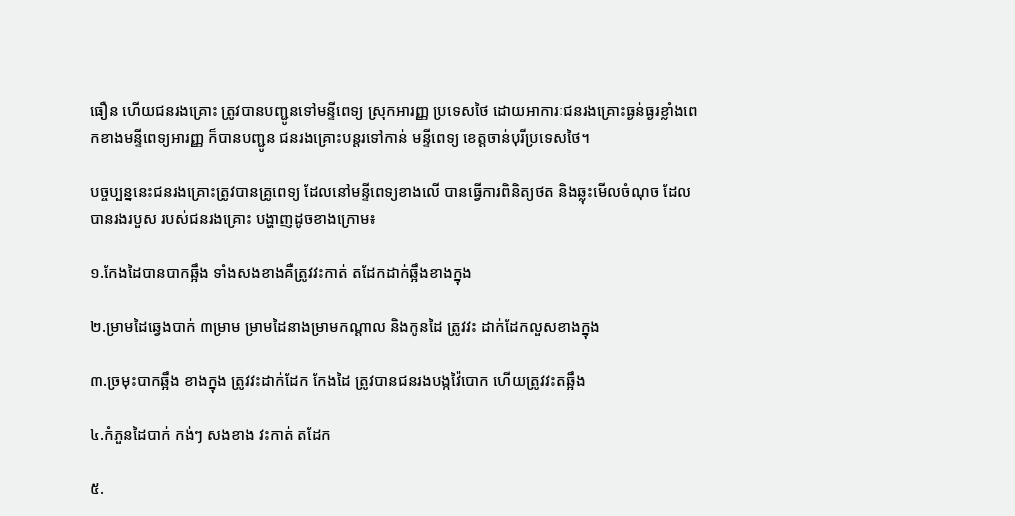ធឿន ហើយជនរងគ្រោះ ត្រូវបានបញ្ជូនទៅមន្ទីពេទ្យ ស្រុកអារញ្ញ ប្រទេសថៃ ដោយអាការៈជនរងគ្រោះធ្ងន់ធ្ងរខ្លាំងពេកខាងមន្ទីពេទ្យអារញ្ញ ក៏បានបញ្ជូន ជនរងគ្រោះបន្តរទៅកាន់ មន្ទីពេទ្យ ខេត្តចាន់បុរីប្រទេសថៃ។

បច្ចប្បន្ននេះជនរងគ្រោះត្រូវបានគ្រូពេទ្យ ដែលនៅមន្ទីពេទ្យខាងលើ បានធ្វើការពិនិត្យថត និងឆ្លុះមើលចំណុច ដែលបានរងរបួស របស់ជនរងគ្រោះ បង្ហាញដូចខាងក្រោម៖

១.កែងដៃបានបាកឆ្អឹង ទាំងសងខាងគឺត្រូវវះកាត់ តដែកដាក់ឆ្អឹងខាងក្នុង

២.ម្រាមដៃឆ្វេងបាក់ ៣ម្រាម ម្រាមដៃនាងម្រាមកណ្តាល និងកូនដៃ ត្រូវវះ ដាក់ដែកលួសខាងក្នុង

៣.ច្រមុះបាកឆ្អឹង ខាងក្នុង ត្រូវវះដាក់ដែក កែងដៃ ត្រូវបានជនរងបង្កវ៉ៃបោក ហើយត្រូវវះតឆ្អឹង

៤.កំភួនដៃបាក់ កង់ៗ សងខាង វះកាត់ តដែក

៥.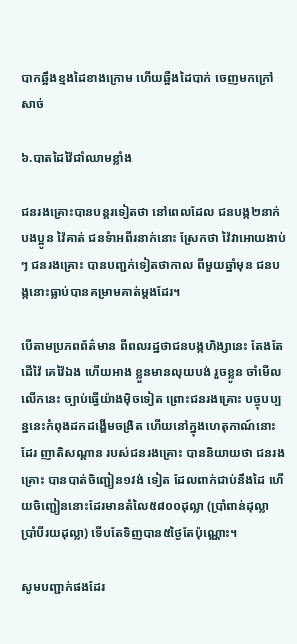បាកឆ្អឹងខ្មងដៃខាងក្រោម ហើយឆ្អឺងដៃបាក់ ចេញមកក្រៅសាច់

៦.បាតដៃវ៉ៃជាំឈាមខ្លាំង

ជនរងគ្រោះបានបន្តរទៀតថា នៅពេលដែល ជនបង្ក២នាក់បងប្អូន វ៉ៃគាត់ ជនទំាអពីរនាក់នោះ ស្រែកថា វ៉ៃវាអោយងាប់ៗ ជនរងគ្រោះ បានបញ្ជក់ទៀតថាកាល ពីមួយឆ្នាំមុន ជនបង្កនោះធ្លាប់បានគម្រាមគាត់ម្តងដែរ។

បើតាមប្រភពព័ត៌មាន ពីពលរដ្ឋថាជនបង្កហិង្សានេះ តែងតែដើវ៉ៃ គេវ៉ៃឯង ហើយអាង ខ្លួនមានលុយបង់ រួចខ្លូន ចាំមើលលើកនេះ ច្បាប់ធ្វើយ៉ាងមុិចទៀត ព្រោះជនរងគ្រោះ បច្ចុបប្បន្ននេះកំពុងដកដង្ហើមចង្រិត ហើយនៅក្នុងហេតុកាណ៍នោះដែរ ញាតិសណ្តាន របស់ជនរងគ្រោះ បាននិយាយថា ជនរងគ្រោះ បានបាត់ចិញ្ជៀន១វង់ ទៀត ដែលពាក់ជាប់នឹងដៃ ហើយចិញ្ជៀននោះដែរមានតំលៃ៥៨០០ដុល្លា (ប្រាំពាន់ដុល្លា ប្រាំបីរយដុល្លា) ទើបតែទិញបាន៥ថ្ងៃតែប៉ុណ្ណោះ។

សូមបញ្ជាក់ផងដែរ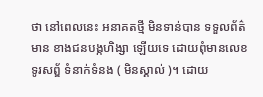ថា នៅពេលនេះ អនាគតថ្មី មិនទាន់បាន ទទួលព័ត៌មាន ខាងជនបង្កហិង្សា ឡើយទេ ដោយពុំមានលេខទូរសព្ឌ័ ទំនាក់ទំនង ( មិនស្គាល់ )។ ដោយ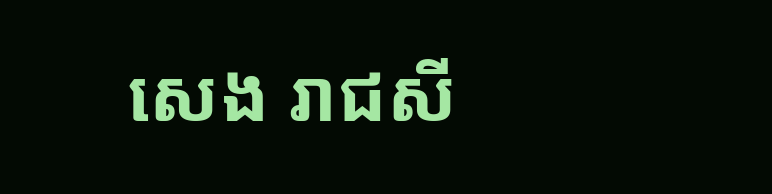សេង រាជសី